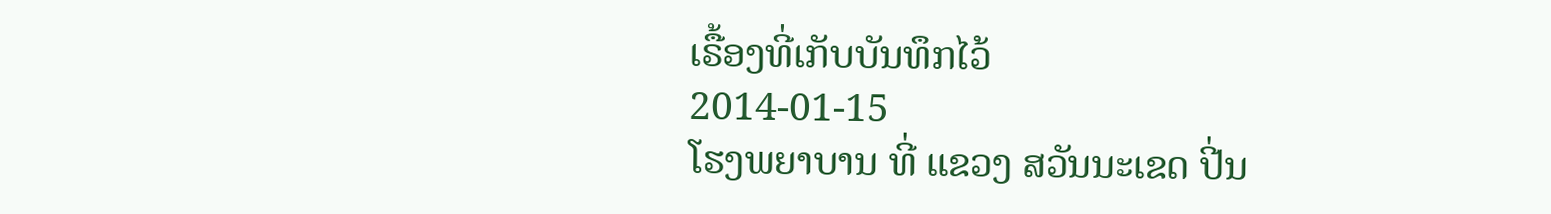ເຣື້ອງທີ່ເກັບບັນທຶກໄວ້
2014-01-15
ໂຮງພຍາບານ ທີ່ ແຂວງ ສວັນນະເຂດ ປີ່ນ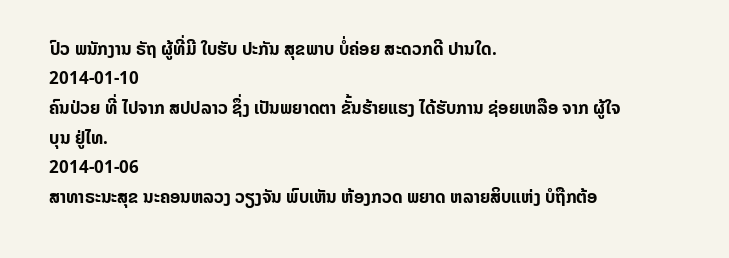ປົວ ພນັກງານ ຣັຖ ຜູ້ທີ່ມີ ໃບຮັບ ປະກັນ ສຸຂພາບ ບໍ່ຄ່ອຍ ສະດວກດີ ປານໃດ.
2014-01-10
ຄົນປ່ວຍ ທີ່ ໄປຈາກ ສປປລາວ ຊຶ່ງ ເປັນພຍາດຕາ ຂັ້ນຮ້າຍແຮງ ໄດ້ຮັບການ ຊ່ອຍເຫລືອ ຈາກ ຜູ້ໃຈບຸນ ຢູ່ໄທ.
2014-01-06
ສາທາຣະນະສຸຂ ນະຄອນຫລວງ ວຽງຈັນ ພົບເຫັນ ຫ້ອງກວດ ພຍາດ ຫລາຍສິບແຫ່ງ ບໍຖືກຕ້ອ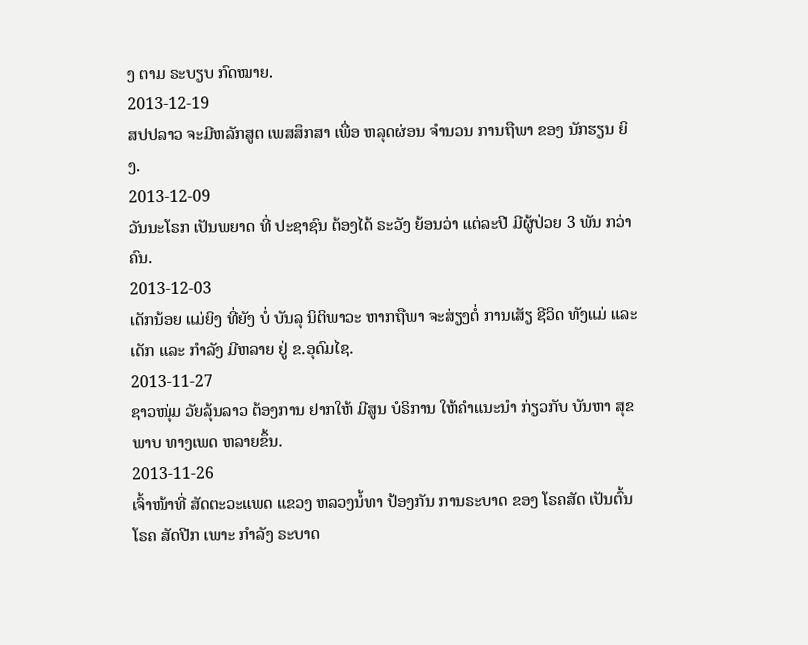ງ ຕາມ ຣະບຽບ ກົດໝາຍ.
2013-12-19
ສປປລາວ ຈະມີຫລັກສູຕ ເພສສຶກສາ ເພື່ອ ຫລຸດຜ່ອນ ຈໍານວນ ການຖືພາ ຂອງ ນັກຮຽນ ຍິງ.
2013-12-09
ວັນນະໂຣກ ເປັນພຍາດ ທີ່ ປະຊາຊົນ ຕ້ອງໄດ້ ຣະວັງ ຍ້ອນວ່າ ແຕ່ລະປີ ມີຜູ້ປ່ວຍ 3 ພັນ ກວ່າຄົນ.
2013-12-03
ເດັກນ້ອຍ ແມ່ຍິງ ທີ່ຍັງ ບໍ່ ບັນລຸ ນິຕິພາວະ ຫາກຖືພາ ຈະສ່ຽງຕໍ່ ການເສັຽ ຊີວິດ ທັງແມ່ ແລະເດັກ ແລະ ກໍາລັງ ມີຫລາຍ ຢູ່ ຂ.ອຸດົມໄຊ.
2013-11-27
ຊາວໜຸ່ມ ວັຍລຸ້ນລາວ ຕ້ອງການ ຢາກໃຫ້ ມີສູນ ບໍຣິການ ໃຫ້ຄໍາແນະນໍາ ກ່ຽວກັບ ບັນຫາ ສຸຂພາບ ທາງເພດ ຫລາຍຂຶ້ນ.
2013-11-26
ເຈົ້າໜ້າທີ່ ສັດຕະວະແພດ ແຂວງ ຫລວງນໍ້ທາ ປ້ອງກັນ ການຣະບາດ ຂອງ ໂຣຄສັດ ເປັນຕົ້ນ ໂຣຄ ສັດປີກ ເພາະ ກໍາລັງ ຣະບາດ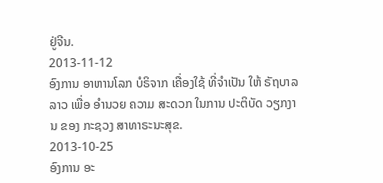ຢູ່ຈີນ.
2013-11-12
ອົງການ ອາຫານໂລກ ບໍຣິຈາກ ເຄື່ອງໃຊ້ ທີ່ຈໍາເປັນ ໃຫ້ ຣັຖບາລ ລາວ ເພື່ອ ອໍານວຍ ຄວາມ ສະດວກ ໃນການ ປະຕິບັດ ວຽກງານ ຂອງ ກະຊວງ ສາທາຣະນະສຸຂ.
2013-10-25
ອົງການ ອະ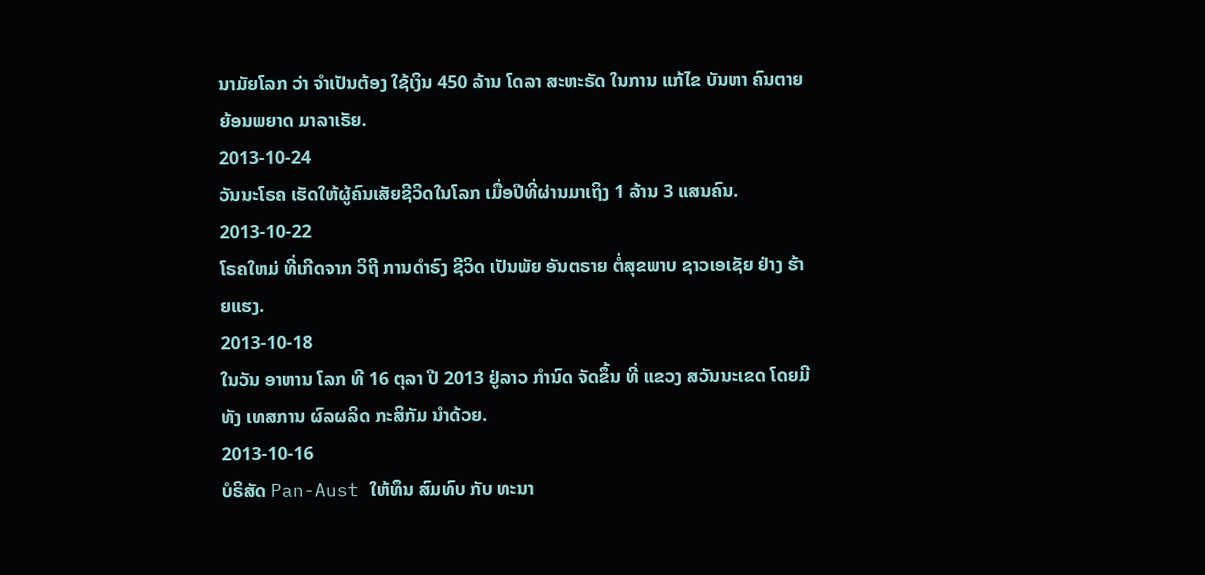ນາມັຍໂລກ ວ່າ ຈໍາເປັນຕ້ອງ ໃຊ້ເງິນ 450 ລ້ານ ໂດລາ ສະຫະຣັດ ໃນການ ແກ້ໄຂ ບັນຫາ ຄົນຕາຍ ຍ້ອນພຍາດ ມາລາເຣັຍ.
2013-10-24
ວັນນະໂຣຄ ເຮັດໃຫ້ຜູ້ຄົນເສັຍຊີວິດໃນໂລກ ເມື່ອປີທີ່ຜ່ານມາເຖິງ 1 ລ້ານ 3 ແສນຄົນ.
2013-10-22
ໂຣຄໃຫມ່ ທີ່ເກີດຈາກ ວິຖີ ການດໍາຣົງ ຊີວິດ ເປັນພັຍ ອັນຕຣາຍ ຕໍ່ສຸຂພາບ ຊາວເອເຊັຍ ຢ່າງ ຮ້າຍແຮງ.
2013-10-18
ໃນວັນ ອາຫານ ໂລກ ທີ 16 ຕຸລາ ປີ 2013 ຢູ່ລາວ ກໍານົດ ຈັດຂຶ້ນ ທີ່ ແຂວງ ສວັນນະເຂດ ໂດຍມີທັງ ເທສການ ຜົລຜລິດ ກະສິກັມ ນໍາດ້ວຍ.
2013-10-16
ບໍຣິສັດ Pan-Aust ໃຫ້ທຶນ ສົມທົບ ກັບ ທະນາ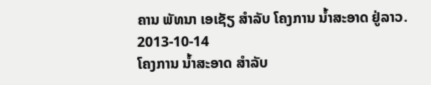ຄານ ພັທນາ ເອເຊັຽ ສຳລັບ ໂຄງການ ນໍ້າສະອາດ ຢູ່ລາວ.
2013-10-14
ໂຄງການ ນໍ້າສະອາດ ສໍາລັບ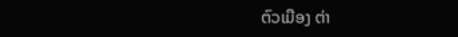ຕົວເມືອງ ຕ່າ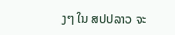ງໆ ໃນ ສປປລາວ ຈະ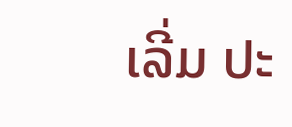ເລີ່ມ ປະ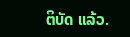ຕິບັດ ແລ້ວ.